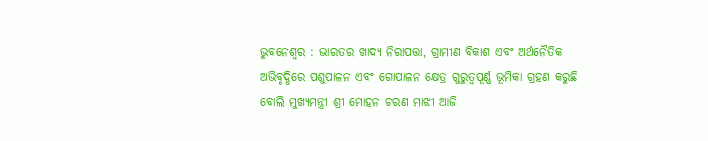ଭୁବନେଶ୍ୱର : ଭାରତର ଖାଦ୍ୟ ନିରାପତ୍ତା, ଗ୍ରାମୀଣ ବିକାଶ ଏବଂ ଅର୍ଥନୈତିକ ଅଭିବୃଦ୍ଧିରେ ପଶୁପାଳନ ଏବଂ ଗୋପାଳନ କ୍ଷେତ୍ର ଗୁରୁତ୍ୱପୂର୍ଣ୍ଣ ଭୂମିକା ଗ୍ରହଣ କରୁଛି ବୋଲି ମୁଖ୍ୟମନ୍ତ୍ରୀ ଶ୍ରୀ ମୋହନ ଚରଣ ମାଝୀ ଆଜି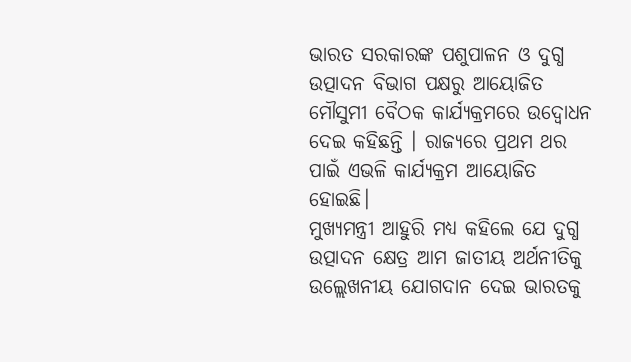ଭାରତ ସରକାରଙ୍କ ପଶୁପାଳନ ଓ ଦୁଗ୍ଧ ଉତ୍ପାଦନ ବିଭାଗ ପକ୍ଷରୁ ଆୟୋଜିତ ମୌସୁମୀ ବୈଠକ କାର୍ଯ୍ୟକ୍ରମରେ ଉଦ୍ବୋଧନ ଦେଇ କହିଛନ୍ତି । ରାଜ୍ୟରେ ପ୍ରଥମ ଥର ପାଇଁ ଏଭଳି କାର୍ଯ୍ୟକ୍ରମ ଆୟୋଜିତ ହୋଇଛି।
ମୁଖ୍ୟମନ୍ତ୍ରୀ ଆହୁରି ମଧ୍ୟ କହିଲେ ଯେ ଦୁଗ୍ଧ ଉତ୍ପାଦନ କ୍ଷେତ୍ର ଆମ ଜାତୀୟ ଅର୍ଥନୀତିକୁ ଉଲ୍ଲେଖନୀୟ ଯୋଗଦାନ ଦେଇ ଭାରତକୁ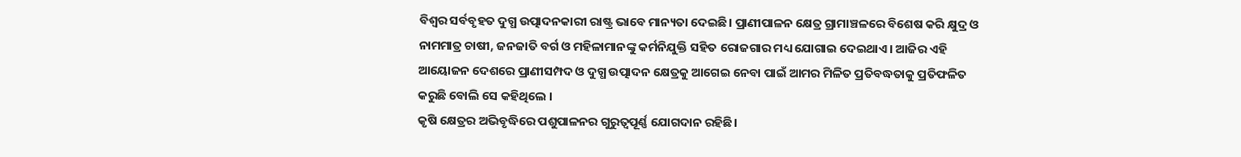ବିଶ୍ୱର ସର୍ବବୃହତ ଦୁଗ୍ଧ ଉତ୍ପାଦନକାରୀ ରାଷ୍ଟ୍ର ଭାବେ ମାନ୍ୟତା ଦେଇଛି। ପ୍ରାଣୀପାଳନ କ୍ଷେତ୍ର ଗ୍ରାମାଞ୍ଚଳରେ ବିଶେଷ କରି କ୍ଷୁଦ୍ର ଓ ନାମମାତ୍ର ଚାଷୀ, ଜନଜାତି ବର୍ଗ ଓ ମହିଳାମାନଙ୍କୁ କର୍ମନିଯୁକ୍ତି ସହିତ ରୋଜଗାର ମଧ୍ୟ ଯୋଗାଇ ଦେଇଥାଏ। ଆଜିର ଏହି ଆୟୋଜନ ଦେଶରେ ପ୍ରାଣୀସମ୍ପଦ ଓ ଦୁଗ୍ଧ ଉତ୍ପାଦନ କ୍ଷେତ୍ରକୁ ଆଗେଇ ନେବା ପାଇଁ ଆମର ମିଳିତ ପ୍ରତିବଦ୍ଧତାକୁ ପ୍ରତିଫଳିତ କରୁଛି ବୋଲି ସେ କହିଥିଲେ ।
କୃଷି କ୍ଷେତ୍ରର ଅଭିବୃଦ୍ଧିରେ ପଶୁପାଳନର ଗୁରୁତ୍ୱପୂର୍ଣ୍ଣ ଯୋଗଦାନ ରହିଛି।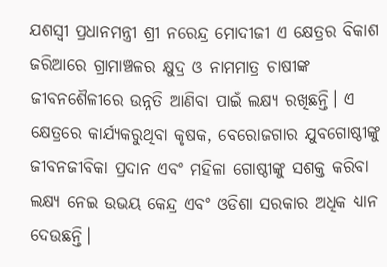ଯଶସ୍ୱୀ ପ୍ରଧାନମନ୍ତ୍ରୀ ଶ୍ରୀ ନରେନ୍ଦ୍ର ମୋଦୀଜୀ ଏ କ୍ଷେତ୍ରର ବିକାଶ ଜରିଆରେ ଗ୍ରାମାଞ୍ଚଳର କ୍ଷୁଦ୍ର ଓ ନାମମାତ୍ର ଚାଷୀଙ୍କ ଜୀବନଶୈଳୀରେ ଉନ୍ନତି ଆଣିବା ପାଇଁ ଲକ୍ଷ୍ୟ ରଖିଛନ୍ତି। ଏ କ୍ଷେତ୍ରରେ କାର୍ଯ୍ୟକରୁଥିବା କୃଷକ, ବେରୋଜଗାର ଯୁବଗୋଷ୍ଠୀଙ୍କୁ ଜୀବନଜୀବିକା ପ୍ରଦାନ ଏବଂ ମହିଳା ଗୋଷ୍ଠୀଙ୍କୁ ସଶକ୍ତ କରିବା ଲକ୍ଷ୍ୟ ନେଇ ଉଭୟ କେନ୍ଦ୍ର ଏବଂ ଓଡିଶା ସରକାର ଅଧିକ ଧ୍ୟାନ ଦେଉଛନ୍ତି।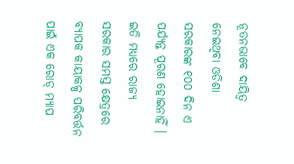ନୂତନଭାବେ ଦାୟିତ୍ୱ ନେଇଥିବା ଓଡିଶା ସରକାରଙ୍କ ୧୦୦ ଦିନ ଏ ପର୍ଯ୍ୟନ୍ତ ପୂରଣ ହୋଇନାହିଁ । ଇତି ମଧ୍ୟରେ ରାଜ୍ୟ ସରକାର ସମସ୍ତ କ୍ଷେତ୍ରରେ ବ୍ୟାପକ କାୟାକଳ୍ପ ପରିବର୍ତ୍ତନ ପାଇଁ ଏକ ରୋଡ୍ ମ୍ୟାପ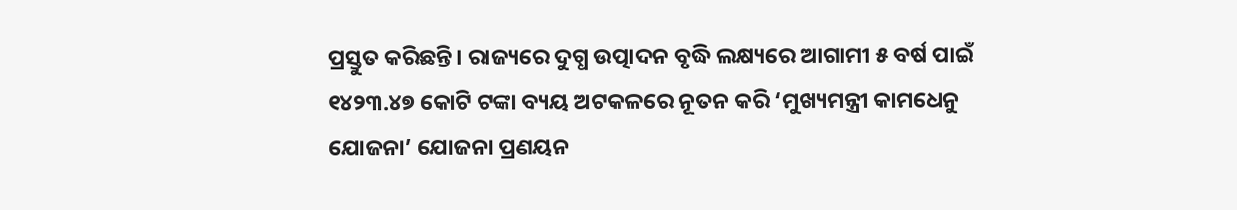ପ୍ରସ୍ତୁତ କରିଛନ୍ତି। ରାଜ୍ୟରେ ଦୁଗ୍ଧ ଉତ୍ପାଦନ ବୃଦ୍ଧି ଲକ୍ଷ୍ୟରେ ଆଗାମୀ ୫ ବର୍ଷ ପାଇଁ ୧୪୨୩.୪୭ କୋଟି ଟଙ୍କା ବ୍ୟୟ ଅଟକଳରେ ନୂତନ କରି ‘ମୁଖ୍ୟମନ୍ତ୍ରୀ କାମଧେନୁ ଯୋଜନା’ ଯୋଜନା ପ୍ରଣୟନ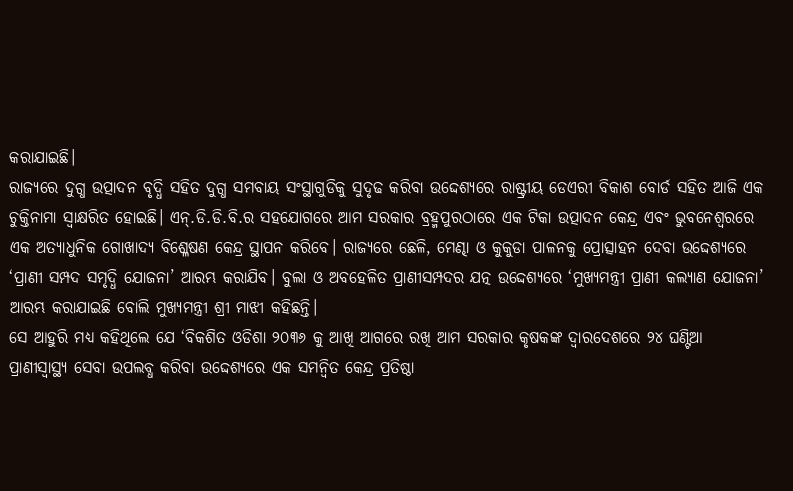କରାଯାଇଛି।
ରାଜ୍ୟରେ ଦୁଗ୍ଧ ଉତ୍ପାଦନ ବୃଦ୍ଧି ସହିତ ଦୁଗ୍ଧ ସମବାୟ ସଂସ୍ଥାଗୁଡିକୁ ସୁଦୃଢ କରିବା ଉଦ୍ଦେଶ୍ୟରେ ରାଷ୍ଟ୍ରୀୟ ଡେଏରୀ ବିକାଶ ବୋର୍ଡ ସହିତ ଆଜି ଏକ ଚୁକ୍ତିନାମା ସ୍ୱାକ୍ଷରିତ ହୋଇଛି। ଏନ୍.ଡି.ଡି.ବି.ର ସହଯୋଗରେ ଆମ ସରକାର ବ୍ରହ୍ମପୁରଠାରେ ଏକ ଟିକା ଉତ୍ପାଦନ କେନ୍ଦ୍ର ଏବଂ ଭୁବନେଶ୍ୱରରେ ଏକ ଅତ୍ୟାଧୁନିକ ଗୋଖାଦ୍ୟ ବିଶ୍ଳେଷଣ କେନ୍ଦ୍ର ସ୍ଥାପନ କରିବେ। ରାଜ୍ୟରେ ଛେଳି, ମେଣ୍ଢା ଓ କୁକୁଡା ପାଳନକୁ ପ୍ରୋତ୍ସାହନ ଦେବା ଉଦ୍ଦେଶ୍ୟରେ ‘ପ୍ରାଣୀ ସମ୍ପଦ ସମୃଦ୍ଧି ଯୋଜନା’ ଆରମ୍ଭ କରାଯିବ। ବୁଲା ଓ ଅବହେଳିତ ପ୍ରାଣୀସମ୍ପଦର ଯତ୍ନ ଉଦ୍ଦେଶ୍ୟରେ ‘ମୁଖ୍ୟମନ୍ତ୍ରୀ ପ୍ରାଣୀ କଲ୍ୟାଣ ଯୋଜନା’ ଆରମ୍ଭ କରାଯାଇଛି ବୋଲି ମୁଖ୍ୟମନ୍ତ୍ରୀ ଶ୍ରୀ ମାଝୀ କହିଛନ୍ତି।
ସେ ଆହୁରି ମଧ୍ୟ କହିଥିଲେ ଯେ ‘ବିକଶିତ ଓଡିଶା ୨୦୩୬ କୁ ଆଖି ଆଗରେ ରଖି ଆମ ସରକାର କୃଷକଙ୍କ ଦ୍ୱାରଦେଶରେ ୨୪ ଘଣ୍ଟିଆ ପ୍ରାଣୀସ୍ୱାସ୍ଥ୍ୟ ସେବା ଉପଲବ୍ଧ କରିବା ଉଦ୍ଦେଶ୍ୟରେ ଏକ ସମନ୍ୱିତ କେନ୍ଦ୍ର ପ୍ରତିଷ୍ଠା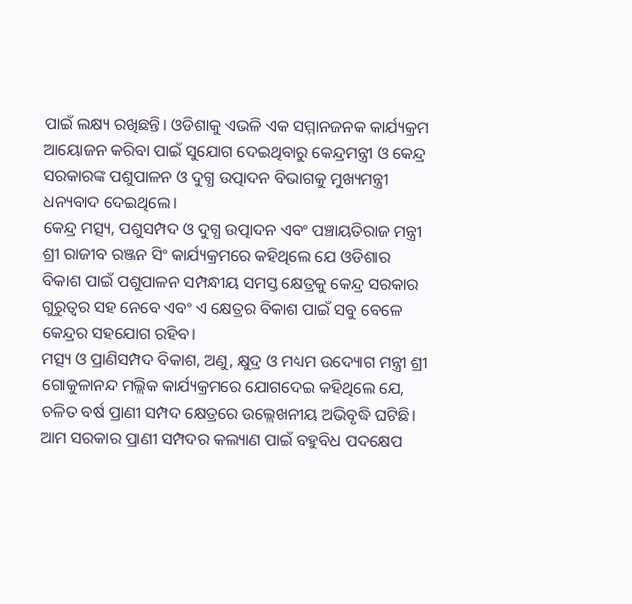ପାଇଁ ଲକ୍ଷ୍ୟ ରଖିଛନ୍ତି। ଓଡିଶାକୁ ଏଭଳି ଏକ ସମ୍ମାନଜନକ କାର୍ଯ୍ୟକ୍ରମ ଆୟୋଜନ କରିବା ପାଇଁ ସୁଯୋଗ ଦେଇଥିବାରୁ କେନ୍ଦ୍ରମନ୍ତ୍ରୀ ଓ କେନ୍ଦ୍ର ସରକାରଙ୍କ ପଶୁପାଳନ ଓ ଦୁଗ୍ଧ ଉତ୍ପାଦନ ବିଭାଗକୁ ମୁଖ୍ୟମନ୍ତ୍ରୀ ଧନ୍ୟବାଦ ଦେଇଥିଲେ।
କେନ୍ଦ୍ର ମତ୍ସ୍ୟ, ପଶୁସମ୍ପଦ ଓ ଦୁଗ୍ଧ ଉତ୍ପାଦନ ଏବଂ ପଞ୍ଚାୟତିରାଜ ମନ୍ତ୍ରୀ ଶ୍ରୀ ରାଜୀବ ରଞ୍ଜନ ସିଂ କାର୍ଯ୍ୟକ୍ରମରେ କହିଥିଲେ ଯେ ଓଡିଶାର ବିକାଶ ପାଇଁ ପଶୁପାଳନ ସମ୍ପନ୍ଧୀୟ ସମସ୍ତ କ୍ଷେତ୍ରକୁ କେନ୍ଦ୍ର ସରକାର ଗୁରୁତ୍ୱର ସହ ନେବେ ଏବଂ ଏ କ୍ଷେତ୍ରର ବିକାଶ ପାଇଁ ସବୁ ବେଳେ କେନ୍ଦ୍ରର ସହଯୋଗ ରହିବ।
ମତ୍ସ୍ୟ ଓ ପ୍ରାଣିସମ୍ପଦ ବିକାଶ, ଅଣୁ, କ୍ଷୁଦ୍ର ଓ ମଧ୍ୟମ ଉଦ୍ୟୋଗ ମନ୍ତ୍ରୀ ଶ୍ରୀ ଗୋକୁଳାନନ୍ଦ ମଲ୍ଲିକ କାର୍ଯ୍ୟକ୍ରମରେ ଯୋଗଦେଇ କହିଥିଲେ ଯେ, ଚଳିତ ବର୍ଷ ପ୍ରାଣୀ ସମ୍ପଦ କ୍ଷେତ୍ରରେ ଉଲ୍ଲେଖନୀୟ ଅଭିବୃଦ୍ଧି ଘଟିଛି। ଆମ ସରକାର ପ୍ରାଣୀ ସମ୍ପଦର କଲ୍ୟାଣ ପାଇଁ ବହୁବିଧ ପଦକ୍ଷେପ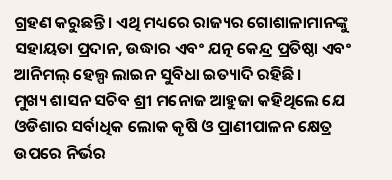ଗ୍ରହଣ କରୁଛନ୍ତି। ଏଥି ମଧ୍ୟରେ ରାଜ୍ୟର ଗୋଶାଳାମାନଙ୍କୁ ସହାୟତା ପ୍ରଦାନ, ଉଦ୍ଧାର ଏବଂ ଯତ୍ନ କେନ୍ଦ୍ର ପ୍ରତିଷ୍ଠା ଏବଂ ଆନିମଲ୍ ହେଲ୍ପ ଲାଇନ ସୁବିଧା ଇତ୍ୟାଦି ରହିଛି।
ମୁଖ୍ୟ ଶାସନ ସଚିବ ଶ୍ରୀ ମନୋଜ ଆହୁଜା କହିଥିଲେ ଯେ ଓଡିଶାର ସର୍ବାଧିକ ଲୋକ କୃଷି ଓ ପ୍ରାଣୀପାଳନ କ୍ଷେତ୍ର ଉପରେ ନିର୍ଭର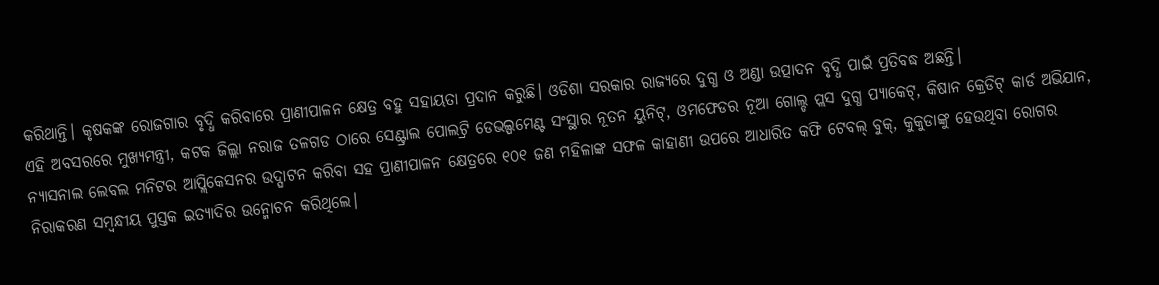କରିଥାନ୍ତି। କୃଷକଙ୍କ ରୋଜଗାର ବୃଦ୍ଧି କରିବାରେ ପ୍ରାଣୀପାଳନ କ୍ଷେତ୍ର ବହୁ ସହାୟତା ପ୍ରଦାନ କରୁଛି। ଓଡିଶା ସରକାର ରାଜ୍ୟରେ ଦୁଗ୍ଧ ଓ ଅଣ୍ଡା ଉତ୍ପାଦନ ବୃଦ୍ଧି ପାଇଁ ପ୍ରତିବଦ୍ଧ ଅଛନ୍ତି।
ଏହି ଅବସରରେ ମୁଖ୍ୟମନ୍ତ୍ରୀ, କଟକ ଜିଲ୍ଲା ନରାଜ ତଳଗଡ ଠାରେ ସେଣ୍ଟ୍ରାଲ ପୋଲଟ୍ରି ଡେଭଲ୍ପମେଣ୍ଟ ସଂସ୍ଥାର ନୂତନ ୟୁନିଟ୍, ଓମଫେଡର ନୂଆ ଗୋଲ୍ଡ ପ୍ଲସ ଦୁଗ୍ଧ ପ୍ୟାକେଟ୍, କିଷାନ କ୍ରେଡିଟ୍ କାର୍ଡ ଅଭିଯାନ, ନ୍ୟାସନାଲ ଲେବଲ ମନିଟର ଆପ୍ଲିକେସନର ଉଦ୍ଘାଟନ କରିବା ସହ ପ୍ରାଣୀପାଳନ କ୍ଷେତ୍ରରେ ୧୦୧ ଜଣ ମହିଳାଙ୍କ ସଫଳ କାହାଣୀ ଉପରେ ଆଧାରିତ କଫି ଟେବଲ୍ ବୁକ୍, କୁକୁଡାଙ୍କୁ ହେଉଥିବା ରୋଗର ନିରାକରଣ ସମ୍ବନ୍ଧୀୟ ପୁସ୍ତକ ଇତ୍ୟାଦିର ଉନ୍ମୋଚନ କରିଥିଲେ।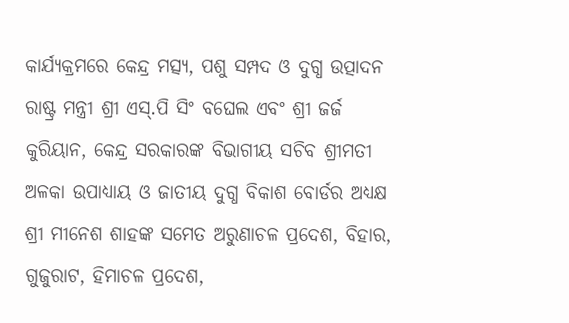କାର୍ଯ୍ୟକ୍ରମରେ କେନ୍ଦ୍ର ମତ୍ସ୍ୟ, ପଶୁ ସମ୍ପଦ ଓ ଦୁଗ୍ଧ ଉତ୍ପାଦନ ରାଷ୍ଟ୍ର ମନ୍ତ୍ରୀ ଶ୍ରୀ ଏସ୍.ପି ସିଂ ବଘେଲ ଏବଂ ଶ୍ରୀ ଜର୍ଜ କୁରିୟାନ, କେନ୍ଦ୍ର ସରକାରଙ୍କ ବିଭାଗୀୟ ସଚିବ ଶ୍ରୀମତୀ ଅଳକା ଉପାଧ୍ୟାୟ ଓ ଜାତୀୟ ଦୁଗ୍ଧ ବିକାଶ ବୋର୍ଡର ଅଧ୍ୟକ୍ଷ ଶ୍ରୀ ମୀନେଶ ଶାହଙ୍କ ସମେତ ଅରୁଣାଚଳ ପ୍ରଦେଶ, ବିହାର, ଗୁଜୁରାଟ, ହିମାଚଳ ପ୍ରଦେଶ,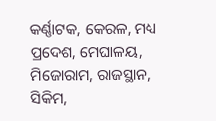କର୍ଣ୍ଣାଟକ, କେରଳ, ମଧ୍ୟ ପ୍ରଦେଶ, ମେଘାଳୟ, ମିଜୋରାମ, ରାଜସ୍ଥାନ, ସିକିମ,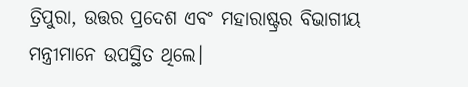ତ୍ରିପୁରା, ଉତ୍ତର ପ୍ରଦେଶ ଏବଂ ମହାରାଷ୍ଟ୍ରର ବିଭାଗୀୟ ମନ୍ତ୍ରୀମାନେ ଉପସ୍ଥିତ ଥିଲେ।